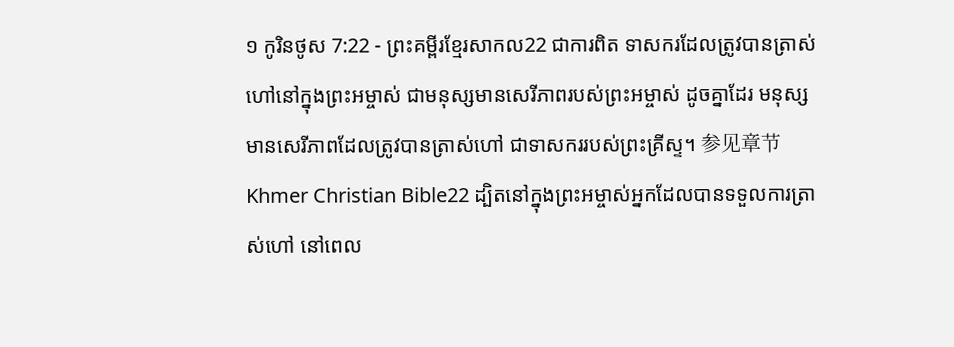១ កូរិនថូស 7:22 - ព្រះគម្ពីរខ្មែរសាកល22 ជាការពិត ទាសករដែលត្រូវបានត្រាស់ហៅនៅក្នុងព្រះអម្ចាស់ ជាមនុស្សមានសេរីភាពរបស់ព្រះអម្ចាស់ ដូចគ្នាដែរ មនុស្សមានសេរីភាពដែលត្រូវបានត្រាស់ហៅ ជាទាសកររបស់ព្រះគ្រីស្ទ។ 参见章节Khmer Christian Bible22 ដ្បិតនៅក្នុងព្រះអម្ចាស់អ្នកដែលបានទទួលការត្រាស់ហៅ នៅពេល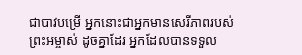ជាបាវបម្រើ អ្នកនោះជាអ្នកមានសេរីភាពរបស់ព្រះអម្ចាស់ ដូចគ្នាដែរ អ្នកដែលបានទទួល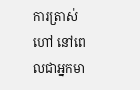ការត្រាស់ហៅ នៅពេលជាអ្នកមា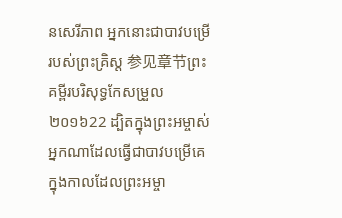នសេរីភាព អ្នកនោះជាបាវបម្រើរបស់ព្រះគ្រិស្ដ 参见章节ព្រះគម្ពីរបរិសុទ្ធកែសម្រួល ២០១៦22 ដ្បិតក្នុងព្រះអម្ចាស់ អ្នកណាដែលធ្វើជាបាវបម្រើគេ ក្នុងកាលដែលព្រះអម្ចា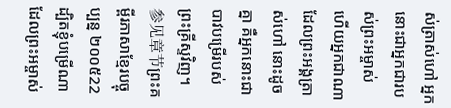ស់ត្រាស់ហៅ អ្នកនោះជាអ្នកជារបស់ព្រះអម្ចាស់ ហើយអ្នកជាណាដែលព្រះអង្គត្រាស់ហៅ នោះដូចគ្នា គឺអ្នកនោះជាបាវបម្រើរបស់ព្រះគ្រីស្ទវិញ។ 参见章节ព្រះគម្ពីរភាសាខ្មែរបច្ចុប្បន្ន ២០០៥22 ដ្បិតខ្ញុំបម្រើណាដែលព្រះអម្ចាស់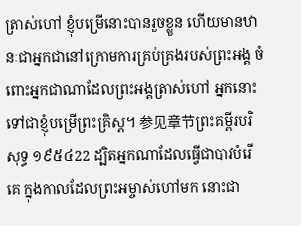ត្រាស់ហៅ ខ្ញុំបម្រើនោះបានរួចខ្លួន ហើយមានឋានៈជាអ្នកជានៅក្រោមការគ្រប់គ្រងរបស់ព្រះអង្គ ចំពោះអ្នកជាណាដែលព្រះអង្គត្រាស់ហៅ អ្នកនោះទៅជាខ្ញុំបម្រើព្រះគ្រិស្ត។ 参见章节ព្រះគម្ពីរបរិសុទ្ធ ១៩៥៤22 ដ្បិតអ្នកណាដែលធ្វើជាបាវបំរើគេ ក្នុងកាលដែលព្រះអម្ចាស់ហៅមក នោះជា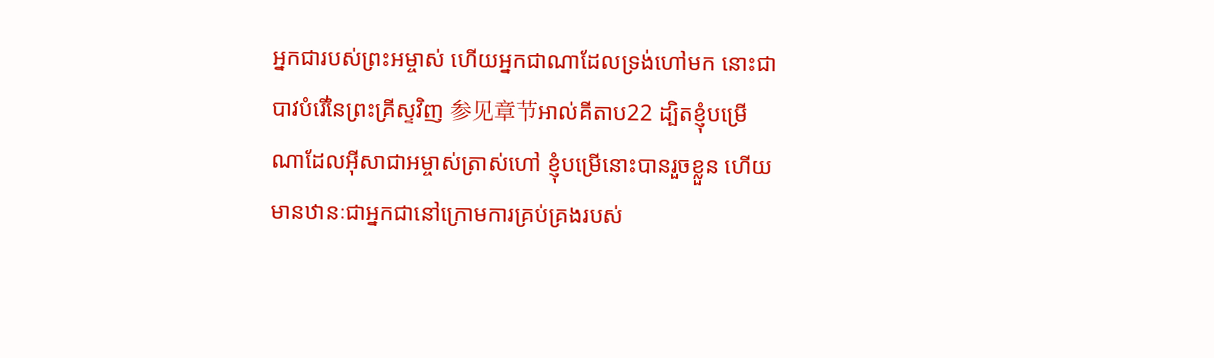អ្នកជារបស់ព្រះអម្ចាស់ ហើយអ្នកជាណាដែលទ្រង់ហៅមក នោះជាបាវបំរើនៃព្រះគ្រីស្ទវិញ 参见章节អាល់គីតាប22 ដ្បិតខ្ញុំបម្រើណាដែលអ៊ីសាជាអម្ចាស់ត្រាស់ហៅ ខ្ញុំបម្រើនោះបានរួចខ្លួន ហើយមានឋានៈជាអ្នកជានៅក្រោមការគ្រប់គ្រងរបស់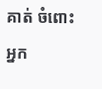គាត់ ចំពោះអ្នក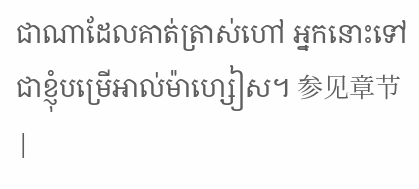ជាណាដែលគាត់ត្រាស់ហៅ អ្នកនោះទៅជាខ្ញុំបម្រើអាល់ម៉ាហ្សៀស។ 参见章节 |